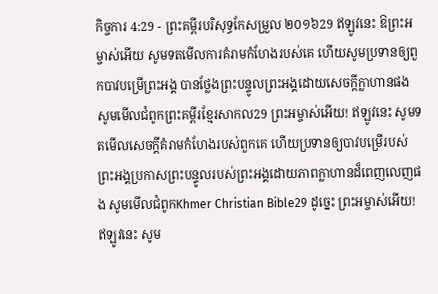កិច្ចការ 4:29 - ព្រះគម្ពីរបរិសុទ្ធកែសម្រួល ២០១៦29 ឥឡូវនេះ ឱព្រះអម្ចាស់អើយ សូមទតមើលការគំរាមកំហែងរបស់គេ ហើយសូមប្រទានឲ្យពួកបាវបម្រើព្រះអង្គ បានថ្លែងព្រះបន្ទូលព្រះអង្គដោយសេចក្ដីក្លាហានផង សូមមើលជំពូកព្រះគម្ពីរខ្មែរសាកល29 ព្រះអម្ចាស់អើយ! ឥឡូវនេះ សូមទតមើលសេចក្ដីគំរាមកំហែងរបស់ពួកគេ ហើយប្រទានឲ្យបាវបម្រើរបស់ព្រះអង្គប្រកាសព្រះបន្ទូលរបស់ព្រះអង្គដោយភាពក្លាហានដ៏ពេញលេញផង សូមមើលជំពូកKhmer Christian Bible29 ដូច្នេះ ព្រះអម្ចាស់អើយ! ឥឡូវនេះ សូម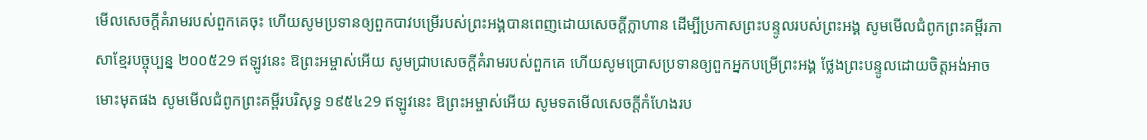មើលសេចក្ដីគំរាមរបស់ពួកគេចុះ ហើយសូមប្រទានឲ្យពួកបាវបម្រើរបស់ព្រះអង្គបានពេញដោយសេចក្ដីក្លាហាន ដើម្បីប្រកាសព្រះបន្ទូលរបស់ព្រះអង្គ សូមមើលជំពូកព្រះគម្ពីរភាសាខ្មែរបច្ចុប្បន្ន ២០០៥29 ឥឡូវនេះ ឱព្រះអម្ចាស់អើយ សូមជ្រាបសេចក្ដីគំរាមរបស់ពួកគេ ហើយសូមប្រោសប្រទានឲ្យពួកអ្នកបម្រើព្រះអង្គ ថ្លែងព្រះបន្ទូលដោយចិត្តអង់អាចមោះមុតផង សូមមើលជំពូកព្រះគម្ពីរបរិសុទ្ធ ១៩៥៤29 ឥឡូវនេះ ឱព្រះអម្ចាស់អើយ សូមទតមើលសេចក្ដីកំហែងរប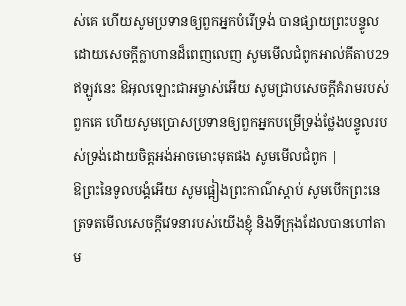ស់គេ ហើយសូមប្រទានឲ្យពួកអ្នកបំរើទ្រង់ បានផ្សាយព្រះបន្ទូល ដោយសេចក្ដីក្លាហានដ៏ពេញលេញ សូមមើលជំពូកអាល់គីតាប29 ឥឡូវនេះ ឱអុលឡោះជាអម្ចាស់អើយ សូមជ្រាបសេចក្ដីគំរាមរបស់ពួកគេ ហើយសូមប្រោសប្រទានឲ្យពួកអ្នកបម្រើទ្រង់ថ្លែងបន្ទូលរបស់ទ្រង់ដោយចិត្ដអង់អាចមោះមុតផង សូមមើលជំពូក |
ឱព្រះនៃទូលបង្គំអើយ សូមផ្អៀងព្រះកាណ៌ស្តាប់ សូមបើកព្រះនេត្រទតមើលសេចក្ដីវេទនារបស់យើងខ្ញុំ និងទីក្រុងដែលបានហៅតាម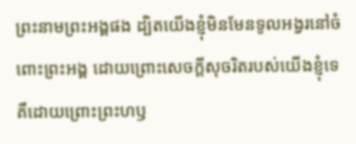ព្រះនាមព្រះអង្គផង ដ្បិតយើងខ្ញុំមិនមែនទូលអង្វរនៅចំពោះព្រះអង្គ ដោយព្រោះសេចក្ដីសុចរិតរបស់យើងខ្ញុំទេ គឺដោយព្រោះព្រះហឫ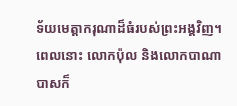ទ័យមេត្តាករុណាដ៏ធំរបស់ព្រះអង្គវិញ។
ពេលនោះ លោកប៉ុល និងលោកបាណាបាសក៏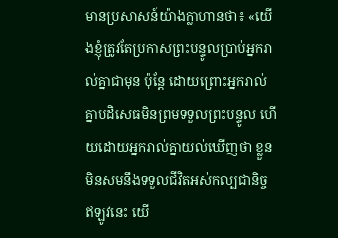មានប្រសាសន៍យ៉ាងក្លាហានថា៖ «យើងខ្ញុំត្រូវតែប្រកាសព្រះបន្ទូលប្រាប់អ្នករាល់គ្នាជាមុន ប៉ុន្តែ ដោយព្រោះអ្នករាល់គ្នាបដិសេធមិនព្រមទទួលព្រះបន្ទូល ហើយដោយអ្នករាល់គ្នាយល់ឃើញថា ខ្លួនមិនសមនឹងទទួលជីវិតអស់កល្បជានិច្ច ឥឡូវនេះ យើ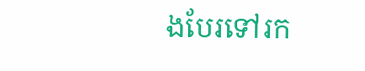ងបែរទៅរក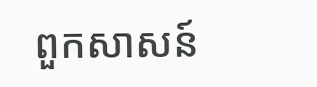ពួកសាសន៍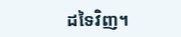ដទៃវិញ។